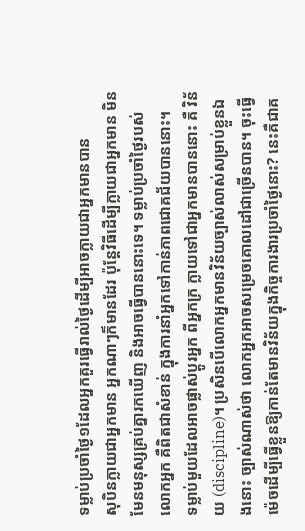ទម្លាប់ប្រចាំថ្ងៃ១ដែលអ្នកគួរធ្វើរាល់ថ្ងៃដើម្បីអាចក្លាយជាអ្នកមានបាន
សុបិនក្លាយជាអ្នកមាន អ្នកណាៗក៏មានដែរ ប៉ុន្តែវិធីដើម្បីក្លាយជាអ្នកមាន មិនមែនមនុស្សគ្រប់គ្នារកឃើញ និងអាចធ្វើបាននោះទេ។ ទម្លាប់ប្រចាំថ្ងៃរបស់លោកអ្នក គឺពិតជាសំខាន់ ក្នុងការនាំអ្នកទៅកាន់ភាពជោគជ័យបាននោះ។
ទម្លាប់មួយដែលអាចផ្លាស់ប្ដូរអ្នក ពីអ្នកក្រ ក្លាយទៅជាអ្នកមានបាននោះ គឺ វិន័យ (discipline)។ ប្រសិនបើលោកអ្នកមានវិន័យច្បាស់លាស់សម្រាប់ខ្លួនឯងនោះ ច្បាស់ណាស់ថា លោកអ្នកអាចសម្រេចគោលដៅជាច្រើនបាន។ ចុះធ្វើម៉េចដើម្បីធ្វើខ្លួនឱ្យកាន់តែមានវិន័យក្នុងកិច្ចការងារប្រចាំថ្ងៃនោះ? នេះគឺជាគ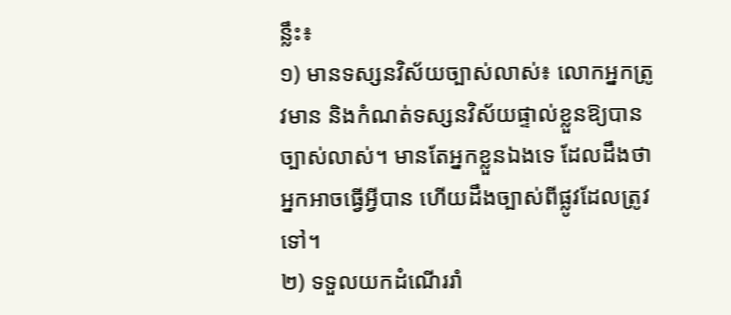ន្លឹះ៖
១) មានទស្សនវិស័យច្បាស់លាស់៖ លោកអ្នកត្រូវមាន និងកំណត់ទស្សនវិស័យផ្ទាល់ខ្លួនឱ្យបានច្បាស់លាស់។ មានតែអ្នកខ្លួនឯងទេ ដែលដឹងថា អ្នកអាចធ្វើអ្វីបាន ហើយដឹងច្បាស់ពីផ្លូវដែលត្រូវទៅ។
២) ទទួលយកដំណើររាំ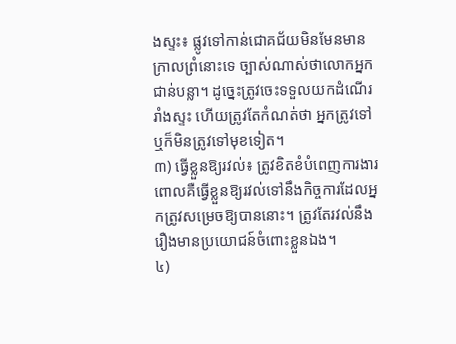ងស្ទះ៖ ផ្លូវទៅកាន់ជោគជ័យមិនមែនមានក្រាលព្រំនោះទេ ច្បាស់ណាស់ថាលោកអ្នកជាន់បន្លា។ ដូច្នេះត្រូវចេះទទួលយកដំណើររាំងស្ទះ ហើយត្រូវតែកំណត់ថា អ្នកត្រូវទៅ ឬក៏មិនត្រូវទៅមុខទៀត។
៣) ធ្វើខ្លួនឱ្យរវល់៖ ត្រូវខិតខំបំពេញការងារ ពោលគឺធ្វើខ្លួនឱ្យរវល់ទៅនឹងកិច្ចការដែលអ្នកត្រូវសម្រេចឱ្យបាននោះ។ ត្រូវតែរវល់នឹងរឿងមានប្រយោជន៍ចំពោះខ្លួនឯង។
៤)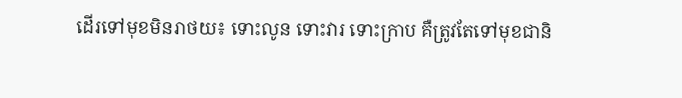ដើរទៅមុខមិនរាថយ៖ ទោះលូន ទោះវារ ទោះក្រាប គឺត្រូវតែទៅមុខជានិ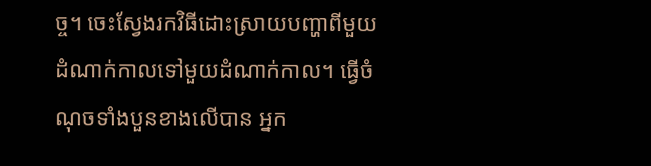ច្ច។ ចេះស្វែងរកវិធីដោះស្រាយបញ្ហាពីមួយដំណាក់កាលទៅមួយដំណាក់កាល។ ធ្វើចំណុចទាំងបួនខាងលើបាន អ្នក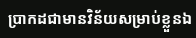ប្រាកដជាមានវិន័យសម្រាប់ខ្លួនឯ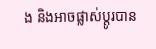ង និងអាចផ្លាស់ប្ដូរបាន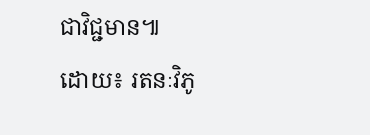ជាវិជ្ជមាន៕
ដោយ៖ រតនៈវិភូ